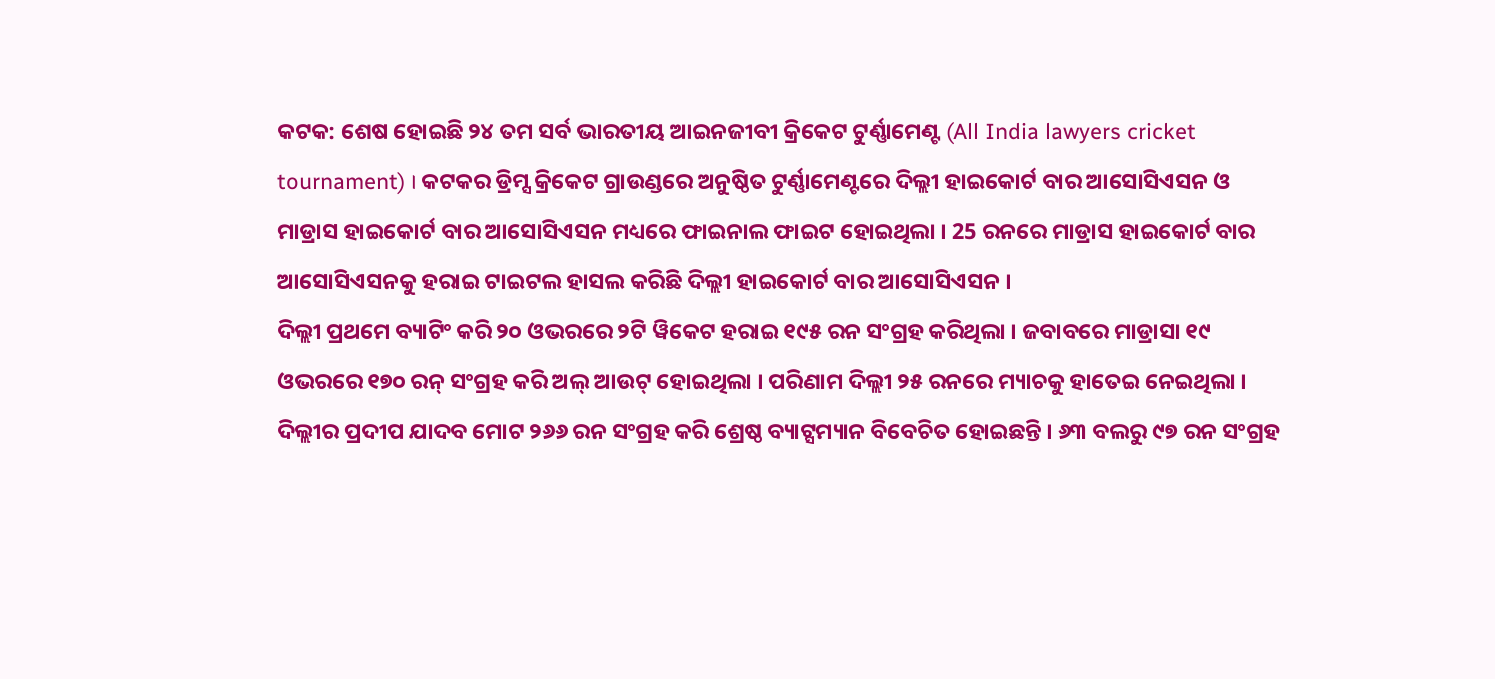କଟକ: ଶେଷ ହୋଇଛି ୨୪ ତମ ସର୍ବ ଭାରତୀୟ ଆଇନଜୀବୀ କ୍ରିକେଟ ଟୁର୍ଣ୍ଣାମେଣ୍ଟ (All India lawyers cricket tournament) । କଟକର ଡ୍ରିମ୍ସ କ୍ରିକେଟ ଗ୍ରାଉଣ୍ଡରେ ଅନୁଷ୍ଠିତ ଟୁର୍ଣ୍ଣାମେଣ୍ଟରେ ଦିଲ୍ଲୀ ହାଇକୋର୍ଟ ବାର ଆସୋସିଏସନ ଓ ମାଡ୍ରାସ ହାଇକୋର୍ଟ ବାର ଆସୋସିଏସନ ମଧ୍ୟରେ ଫାଇନାଲ ଫାଇଟ ହୋଇଥିଲା । 25 ରନରେ ମାଡ୍ରାସ ହାଇକୋର୍ଟ ବାର ଆସୋସିଏସନକୁ ହରାଇ ଟାଇଟଲ ହାସଲ କରିଛି ଦିଲ୍ଲୀ ହାଇକୋର୍ଟ ବାର ଆସୋସିଏସନ ।
ଦିଲ୍ଲୀ ପ୍ରଥମେ ବ୍ୟାଟିଂ କରି ୨୦ ଓଭରରେ ୨ଟି ୱିକେଟ ହରାଇ ୧୯୫ ରନ ସଂଗ୍ରହ କରିଥିଲା । ଜବାବରେ ମାଡ୍ରାସା ୧୯ ଓଭରରେ ୧୭୦ ରନ୍ ସଂଗ୍ରହ କରି ଅଲ୍ ଆଉଟ୍ ହୋଇଥିଲା । ପରିଣାମ ଦିଲ୍ଲୀ ୨୫ ରନରେ ମ୍ୟାଚକୁ ହାତେଇ ନେଇଥିଲା । ଦିଲ୍ଲୀର ପ୍ରଦୀପ ଯାଦବ ମୋଟ ୨୬୬ ରନ ସଂଗ୍ରହ କରି ଶ୍ରେଷ୍ଠ ବ୍ୟାଟ୍ସମ୍ୟାନ ବିବେଚିତ ହୋଇଛନ୍ତି । ୬୩ ବଲରୁ ୯୭ ରନ ସଂଗ୍ରହ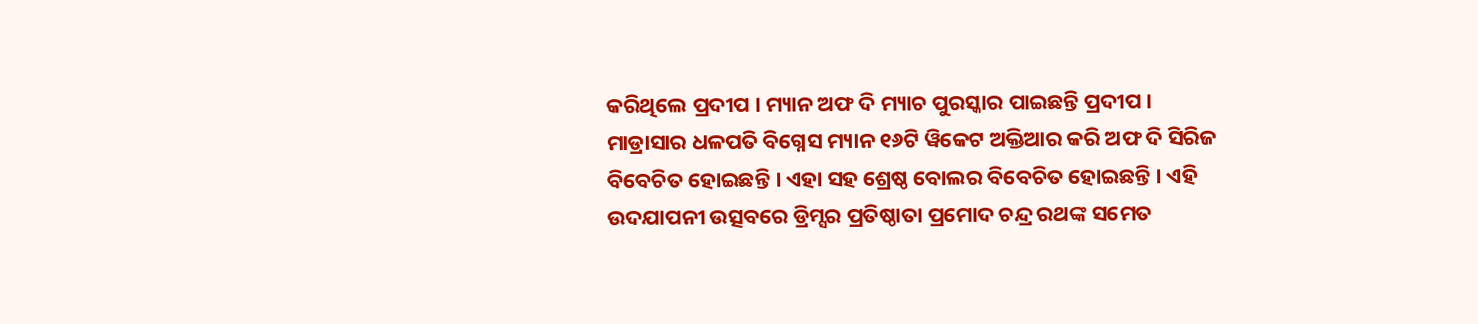କରିଥିଲେ ପ୍ରଦୀପ । ମ୍ୟାନ ଅଫ ଦି ମ୍ୟାଚ ପୁରସ୍କାର ପାଇଛନ୍ତି ପ୍ରଦୀପ ।
ମାଡ୍ରାସାର ଧଳପତି ବିଗ୍ନେସ ମ୍ୟାନ ୧୬ଟି ୱିକେଟ ଅକ୍ତିଆର କରି ଅଫ ଦି ସିରିଜ ବିବେଚିତ ହୋଇଛନ୍ତି । ଏହା ସହ ଶ୍ରେଷ୍ଠ ବୋଲର ବିବେଚିତ ହୋଇଛନ୍ତି । ଏହି ଉଦଯାପନୀ ଉତ୍ସବରେ ଡ୍ରିମ୍ସର ପ୍ରତିଷ୍ଠାତା ପ୍ରମୋଦ ଚନ୍ଦ୍ର ରଥଙ୍କ ସମେତ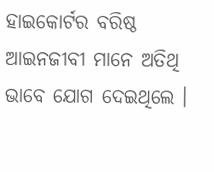ହାଇକୋର୍ଟର ବରିଷ୍ଠ ଆଇନଜୀବୀ ମାନେ ଅତିଥି ଭାବେ ଯୋଗ ଦେଇଥିଲେ ।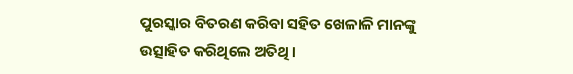ପୁରସ୍କାର ବିତରଣ କରିବା ସହିତ ଖେଳାଳି ମାନଙ୍କୁ ଉତ୍ସାହିତ କରିଥିଲେ ଅତିଥି ।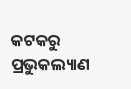କଟକରୁ ପ୍ରଭୁକଲ୍ୟାଣ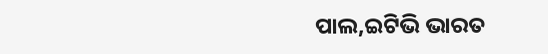ପାଲ,ଇଟିଭି ଭାରତ